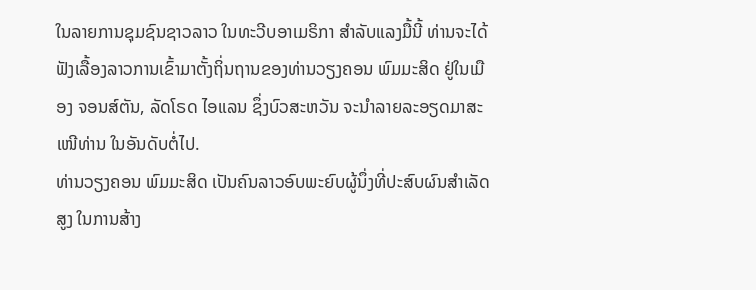ໃນລາຍການຊຸມຊົນຊາວລາວ ໃນທະວີບອາເມຣິກາ ສຳລັບແລງມື້ນີ້ ທ່ານຈະໄດ້ຟັງເລື້ອງລາວການເຂົ້າມາຕັ້ງຖິ່ນຖານຂອງທ່ານວຽງຄອນ ພົມມະສິດ ຢູ່ໃນເມືອງ ຈອນສ໌ຕັນ, ລັດໂຣດ ໄອແລນ ຊຶ່ງບົວສະຫວັນ ຈະນຳລາຍລະອຽດມາສະເໜີທ່ານ ໃນອັນດັບຕໍ່ໄປ.
ທ່ານວຽງຄອນ ພົມມະສິດ ເປັນຄົນລາວອົບພະຍົບຜູ້ນຶ່ງທີ່ປະສົບຜົນສໍາເລັດສູງ ໃນການສ້າງ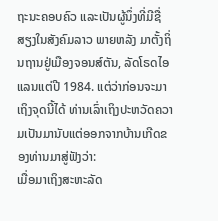ຖະນະຄອບຄົວ ແລະເປັນຜູ້ນຶ່ງທີ່ມີຊື່ສຽງໃນສັງຄົມລາວ ພາຍຫລັງ ມາຕັ້ງຖິ່ນຖານຢູ່ເມືອງຈອນສ໌ຕັນ, ລັດໂຣດໄອແລນແຕ່ປີ 1984. ແຕ່ວ່າກ່ອນຈະມາເຖິງຈຸດນີ້ໄດ້ ທ່ານເລົ່າເຖິງປະຫວັດຄວາມເປັນມານັບແຕ່ອອກຈາກບ້ານເກີດຂອງທ່ານມາສູ່ຟັງວ່າ:
ເມື່ອມາເຖິງສະຫະລັດ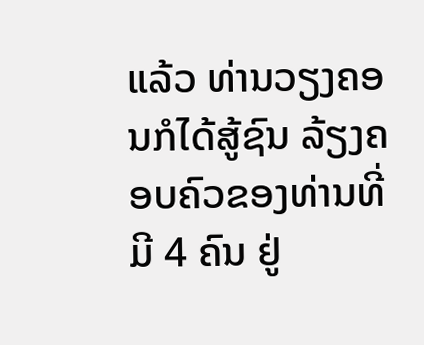ແລ້ວ ທ່ານວຽງຄອນກໍໄດ້ສູ້ຊົນ ລ້ຽງຄອບຄົວຂອງທ່ານທີ່ມີ 4 ຄົນ ຢູ່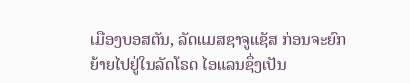ເມືອງບອສຕັນ, ລັດແມສຊາຈູແຊັສ ກ່ອນຈະຍົກຍ້າຍໄປຢູ່ໃນລັດໂຣດ ໄອແລນຊຶ່ງເປັນ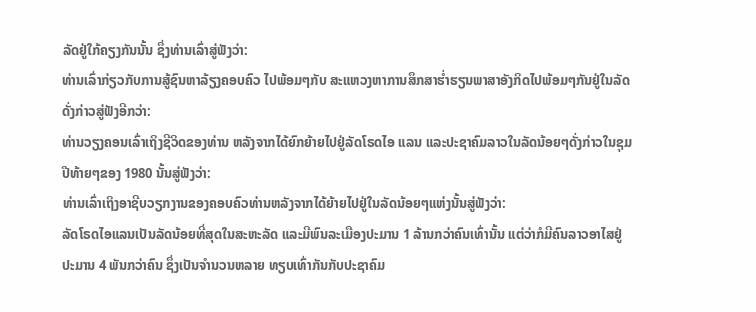ລັດຢູ່ໃກ້ຄຽງກັນນັ້ນ ຊຶ່ງທ່ານເລົ່າສູ່ຟັງວ່າ:
ທ່ານເລົ່າກ່ຽວກັບການສູ້ຊົນຫາລ້ຽງຄອບຄົວ ໄປພ້ອມໆກັບ ສະແຫວງຫາການສຶກສາຮ່ຳຮຽນພາສາອັງກິດໄປພ້ອມໆກັນຢູ່ໃນລັດດັ່ງກ່າວສູ່ຟັງອີກວ່າ:
ທ່ານວຽງຄອນເລົ່າເຖິງຊີວິດຂອງທ່ານ ຫລັງຈາກໄດ້ຍົກຍ້າຍໄປຢູ່ລັດໂຣດໄອ ແລນ ແລະປະຊາຄົມລາວໃນລັດນ້ອຍໆດັ່ງກ່າວໃນຊຸມປີທ້າຍໆຂອງ 1980 ນັ້ນສູ່ຟັງວ່າ:
ທ່ານເລົ່າເຖິງອາຊີບວຽກງານຂອງຄອບຄົວທ່ານຫລັງຈາກໄດ້ຍ້າຍໄປຢູ່ໃນລັດນ້ອຍໆແຫ່ງນັ້ນສູ່ຟັງວ່າ:
ລັດໂຣດໄອແລນເປັນລັດນ້ອຍທີ່ສຸດໃນສະຫະລັດ ແລະມີພົນລະເມືອງປະມານ 1 ລ້ານກວ່າຄົນເທົ່ານັ້ນ ແຕ່ວ່າກໍມີຄົນລາວອາໄສຢູ່ປະມານ 4 ພັນກວ່າຄົນ ຊຶ່ງເປັນຈຳນວນຫລາຍ ທຽບເທົ່າກັນກັບປະຊາຄົມ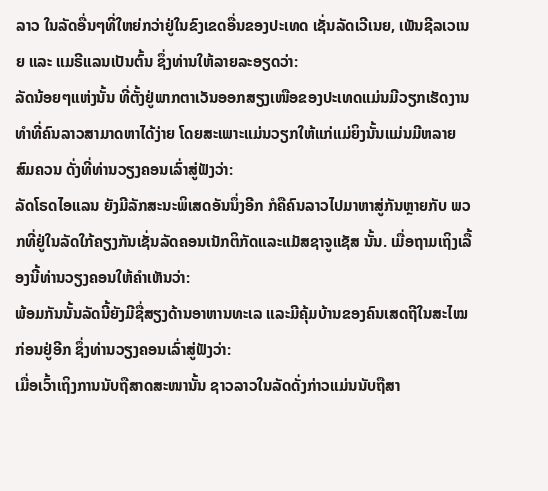ລາວ ໃນລັດອື່ນໆທີ່ໃຫຍ່ກວ່າຢູ່ໃນຂົງເຂດອື່ນຂອງປະເທດ ເຊັ່ນລັດເວີເນຍ, ເພັນຊີລເວເນຍ ແລະ ແມຣີແລນເປັນຕົ້ນ ຊຶ່ງທ່ານໃຫ້ລາຍລະອຽດວ່າ:
ລັດນ້ອຍໆແຫ່ງນັ້ນ ທີ່ຕັ້ງຢູ່ພາກຕາເວັນອອກສຽງເໜືອຂອງປະເທດແມ່ນມີວຽກເຮັດງານທຳທີ່ຄົນລາວສາມາດຫາໄດ້ງ່າຍ ໂດຍສະເພາະແມ່ນວຽກໃຫ້ແກ່ແມ່ຍິງນັ້ນແມ່ນມີຫລາຍສົມຄວນ ດັ່ງທີ່ທ່ານວຽງຄອນເລົ່າສູ່ຟັງວ່າ:
ລັດໂຣດໄອແລນ ຍັງມີລັກສະນະພິເສດອັນນຶ່ງອີກ ກໍຄືຄົນລາວໄປມາຫາສູ່ກັນຫຼາຍກັບ ພວກທີ່ຢູ່ໃນລັດໃກ້ຄຽງກັນເຊັ່ນລັດຄອນເນັກຕິກັດແລະແມັສຊາຈູແຊັສ ນັ້ນ. ເມື່ອຖາມເຖິງເລື້ອງນີ້ທ່ານວຽງຄອນໃຫ້ຄຳເຫັນວ່າ:
ພ້ອມກັນນັ້ນລັດນີ້ຍັງມີຊື່ສຽງດ້ານອາຫານທະເລ ແລະມີຄຸ້ມບ້ານຂອງຄົນເສດຖີໃນສະໄໝກ່ອນຢູ່ອີກ ຊຶ່ງທ່ານວຽງຄອນເລົ່າສູ່ຟັງວ່າ:
ເມື່ອເວົ້າເຖິງການນັບຖືສາດສະໜານັ້ນ ຊາວລາວໃນລັດດັ່ງກ່າວແມ່ນນັບຖືສາ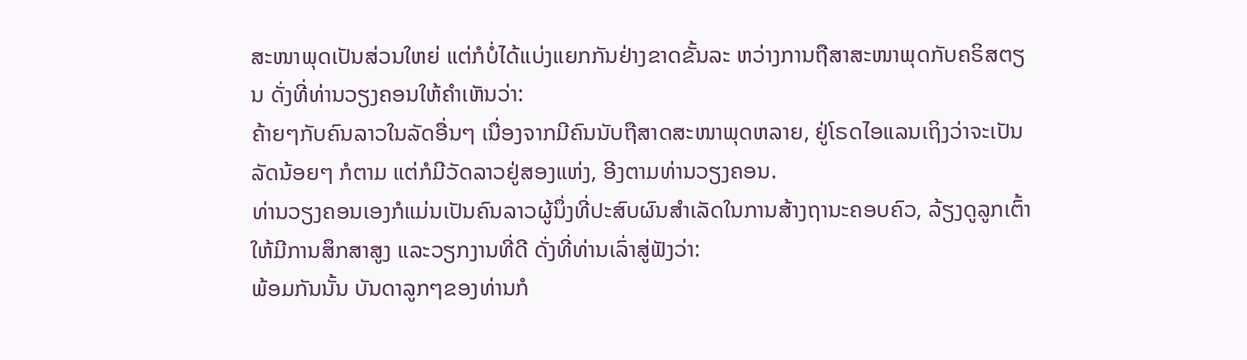ສະໜາພຸດເປັນສ່ວນໃຫຍ່ ແຕ່ກໍບໍ່ໄດ້ແບ່ງແຍກກັນຢ່າງຂາດຂັ້ນລະ ຫວ່າງການຖືສາສະໜາພຸດກັບຄຣິສຕຽນ ດັ່ງທີ່ທ່ານວຽງຄອນໃຫ້ຄຳເຫັນວ່າ:
ຄ້າຍໆກັບຄົນລາວໃນລັດອື່ນໆ ເນື່ອງຈາກມີຄົນນັບຖືສາດສະໜາພຸດຫລາຍ, ຢູ່ໂຣດໄອແລນເຖິງວ່າຈະເປັນລັດນ້ອຍໆ ກໍຕາມ ແຕ່ກໍມີວັດລາວຢູ່ສອງແຫ່ງ, ອີງຕາມທ່ານວຽງຄອນ.
ທ່ານວຽງຄອນເອງກໍແມ່ນເປັນຄົນລາວຜູ້ນຶ່ງທີ່ປະສົບຜົນສຳເລັດໃນການສ້າງຖານະຄອບຄົວ, ລ້ຽງດູລູກເຕົ້າໃຫ້ມີການສຶກສາສູງ ແລະວຽກງານທີ່ດີ ດັ່ງທີ່ທ່ານເລົ່າສູ່ຟັງວ່າ:
ພ້ອມກັນນັ້ນ ບັນດາລູກໆຂອງທ່ານກໍ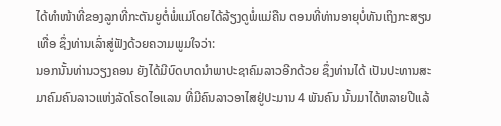ໄດ້ທຳໜ້າທີ່ຂອງລູກທີ່ກະຕັນຍູຕໍ່ພໍ່ແມ່ໂດຍໄດ້ລ້ຽງດູພໍ່ແມ່ຄືນ ຕອນທີ່ທ່ານອາຍຸບໍ່ທັນເຖິງກະສຽນເທື່ອ ຊຶ່ງທ່ານເລົ່າສູ່ຟັງດ້ວຍຄວາມພູມໃຈວ່າ:
ນອກນັ້ນທ່ານວຽງຄອນ ຍັງໄດ້ມີບົດບາດນຳພາປະຊາຄົມລາວອີກດ້ວຍ ຊຶ່ງທ່ານໄດ້ ເປັນປະທານສະມາຄົມຄົນລາວແຫ່ງລັດໂຣດໄອແລນ ທີ່ມີຄົນລາວອາໄສຢູ່ປະມານ 4 ພັນຄົນ ນັ້ນມາໄດ້ຫລາຍປີແລ້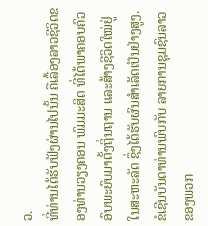ວ.
ທີ່ທ່ານໄດ້ຮັບຟັງຜ່ານໄປນັ້ນ ຄືເລື້ອງລາວຊີວິດຂອງທ່ານວຽງຄອນ ພົມມະສິດ ທີ່ໄດ້ພາຄອບຄົວ ອົບພະຍົບມາຕັ້ງຖິ່ນຖານ ແລະສ້າງຊີວິດໃໝ່ຢູ່ໃນສະຫະລັດ ຊຶ່ງໄດ້ຮັບຜົນສໍາເລັດເປັນຢ່າງສູງ. ຂໍເຊີນບັນດາທ່ານພົບກັບ ລາຍການຊຸມຊົນລາວ ຂອງພວກ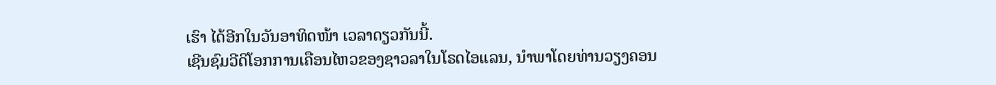ເຮົາ ໄດ້ອີກໃນວັນອາທິດໜ້າ ເວລາດຽວກັນນີ້.
ເຊີນຊົມວີດິໂອກການເຄືອນໄຫວຂອງຊາວລາໃນໂຣດໄອແລນ, ນໍາພາໂດຍທ່ານວຽງຄອນ